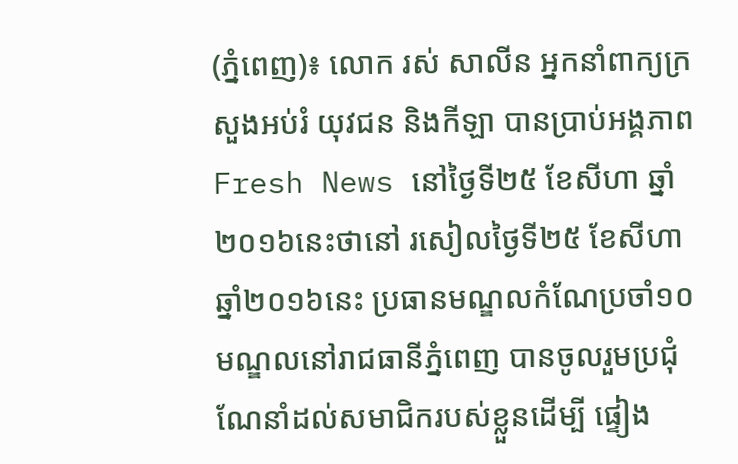(ភ្នំពេញ)៖ លោក រស់ សាលីន អ្នកនាំពាក្យក្រសួងអប់រំ យុវជន និងកីឡា បានប្រាប់អង្គភាព Fresh News នៅថ្ងៃទី២៥ ខែសីហា ឆ្នាំ២០១៦នេះថានៅ រសៀលថ្ងៃទី២៥ ខែសីហា ឆ្នាំ២០១៦នេះ ប្រធានមណ្ឌលកំណែប្រចាំ១០មណ្ឌលនៅរាជធានីភ្នំពេញ បានចូលរួមប្រជុំណែនាំដល់សមាជិករបស់ខ្លួនដើម្បី ផ្ទៀង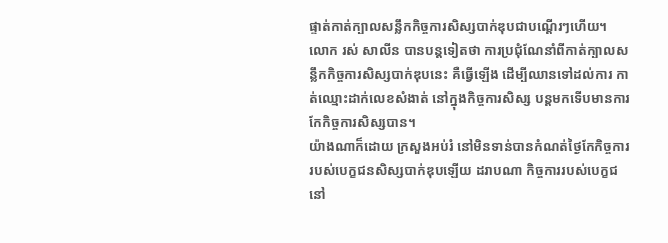ផ្ទាត់កាត់ក្បាលសន្លឹកកិច្ចការសិស្សបាក់ឌុបជាបណ្តើរៗហើយ។
លោក រស់ សាលីន បានបន្តទៀតថា ការប្រជុំណែនាំពីកាត់ក្បាលសន្លឹកកិច្ចការសិស្សបាក់ឌុបនេះ គឺធ្វើឡើង ដើម្បីឈានទៅដល់ការ កាត់ឈ្មោះដាក់លេខសំងាត់ នៅក្នុងកិច្ចការសិស្ស បន្តមកទើបមានការកែកិច្ចការសិស្សបាន។
យ៉ាងណាក៏ដោយ ក្រសួងអប់រំ នៅមិនទាន់បានកំណត់ថ្ងៃកែកិច្ចការរបស់បេក្ខជនសិស្សបាក់ឌុបឡើយ ដរាបណា កិច្ចការរបស់បេក្ខជ នៅ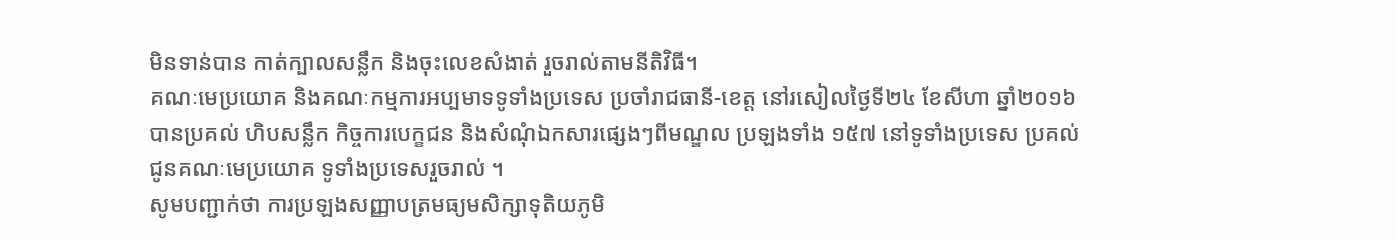មិនទាន់បាន កាត់ក្បាលសន្លឹក និងចុះលេខសំងាត់ រួចរាល់តាមនីតិវិធី។
គណៈមេប្រយោគ និងគណៈកម្មការអប្បមាទទូទាំងប្រទេស ប្រចាំរាជធានី-ខេត្ត នៅរសៀលថ្ងៃទី២៤ ខែសីហា ឆ្នាំ២០១៦ បានប្រគល់ ហិបសន្លឹក កិច្ចការបេក្ខជន និងសំណុំឯកសារផ្សេងៗពីមណ្ឌល ប្រឡងទាំង ១៥៧ នៅទូទាំងប្រទេស ប្រគល់ជូនគណៈមេប្រយោគ ទូទាំងប្រទេសរួចរាល់ ។
សូមបញ្ជាក់ថា ការប្រឡងសញ្ញាបត្រមធ្យមសិក្សាទុតិយភូមិ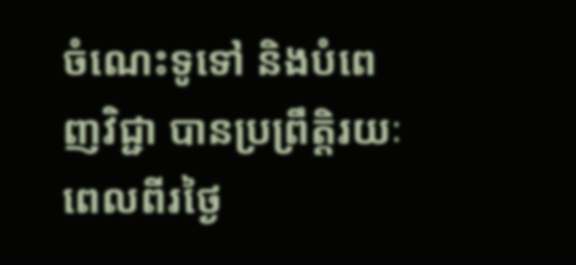ចំណេះទូទៅ និងបំពេញវិជ្ជា បានប្រព្រឹត្តិរយៈពេលពីរថ្ងៃ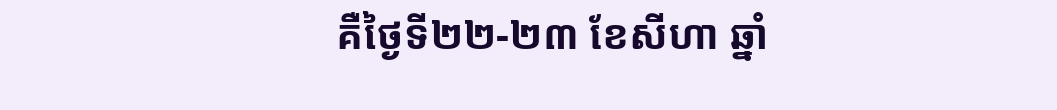គឺថ្ងៃទី២២-២៣ ខែសីហា ឆ្នាំ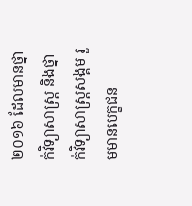២០១៦ ដែលមានថ្នាក់វិទ្យាសាស្ត្រ និងថ្នាក់វិទ្យាសាស្ត្រសង្គម រួមមានបេក្ខជន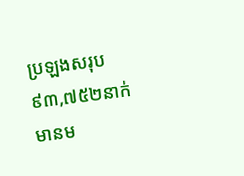ប្រឡងសរុប៩៣,៧៥២នាក់ មានម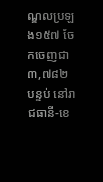ណ្ឌលប្រឡង១៥៧ ចែកចេញជា ៣,៧៨២ បន្ទប់ នៅរាជធានី-ខេ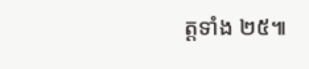ត្តទាំង ២៥៕